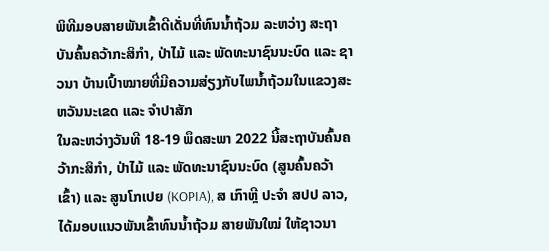ພິທີມອບສາຍພັນເຂົ້າດີເດັ່ນທີ່ທົນນ້ຳຖ້ວມ ລະຫວ່າງ ສະຖາບັນຄົ້ນຄວ້າກະສິກຳ, ປ່າໄມ້ ແລະ ພັດທະນາຊົນນະບົດ ແລະ ຊາວນາ ບ້ານເປົ້າໝາຍທີ່ມີຄວາມສ່ຽງກັບໄພນ້ຳຖ້ວມໃນແຂວງສະຫວັນນະເຂດ ແລະ ຈຳປາສັກ
ໃນລະຫວ່າງວັນທີ 18-19 ພຶດສະພາ 2022 ນີ້ສະຖາບັນຄົ້ນຄວ້າກະສິກຳ, ປ່າໄມ້ ແລະ ພັດທະນາຊົນນະບົດ (ສູນຄົ້ນຄວ້າເຂົ້າ) ແລະ ສູນໂກເປຍ (KOPIA), ສ ເກົາຫຼີ ປະຈຳ ສປປ ລາວ, ໄດ້ມອບແນວພັນເຂົ້າທົນນ້ຳຖ້ວມ ສາຍພັນໃໝ່ ໃຫ້ຊາວນາ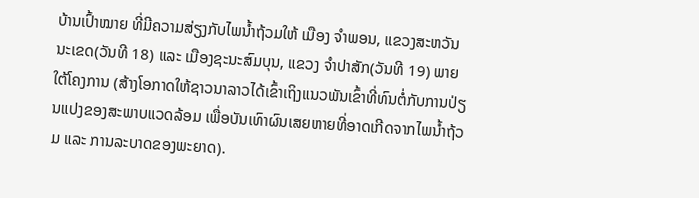ບ້ານເປົ້າໝາຍ ທີ່ມີຄວາມສ່ຽງກັບໄພນ້ຳຖ້ວມໃຫ້ ເມືອງ ຈຳພອນ, ແຂວງສະຫວັນນະເຂດ(ວັນທີ 18) ແລະ ເມືອງຊະນະສົມບຸນ, ແຂວງ ຈຳປາສັກ(ວັນທີ 19) ພາຍໃຕ້ໂຄງການ (ສ້າງໂອກາດໃຫ້ຊາວນາລາວໄດ້ເຂົ້າເຖິງແນວພັນເຂົ້າທີ່ທົນຕໍ່ກັບການປ່ຽນແປງຂອງສະພາບແວດລ້ອມ ເພື່ອບັນເທົາຜົນເສຍຫາຍທີ່ອາດເກີດຈາກໄພນ້ຳຖ້ວມ ແລະ ການລະບາດຂອງພະຍາດ).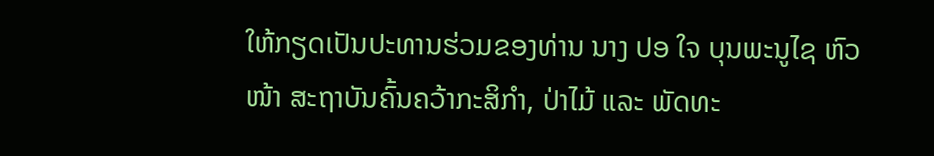ໃຫ້ກຽດເປັນປະທານຮ່ວມຂອງທ່ານ ນາງ ປອ ໃຈ ບຸນພະນູໄຊ ຫົວໜ້າ ສະຖາບັນຄົ້ນຄວ້າກະສິກຳ, ປ່າໄມ້ ແລະ ພັດທະ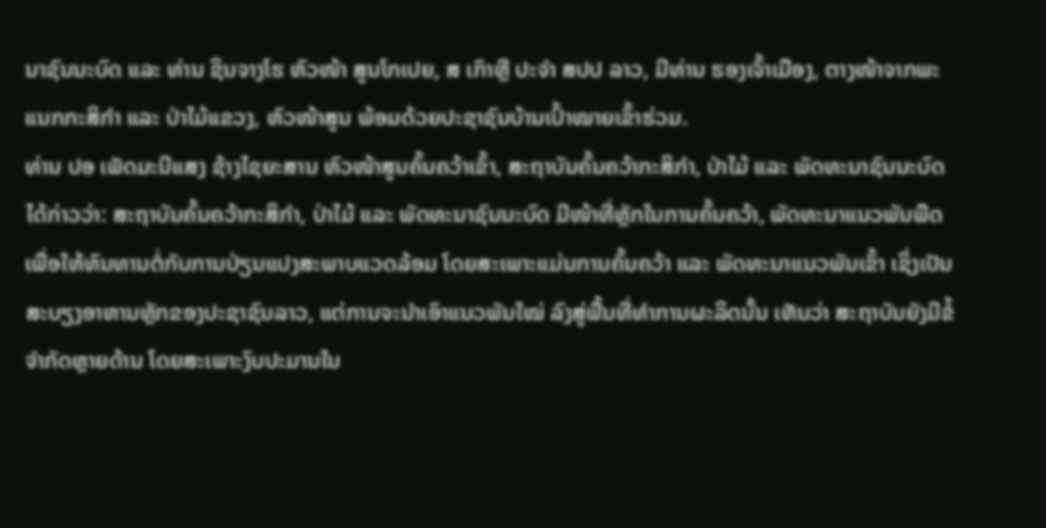ນາຊົນນະບົດ ແລະ ທ່ານ ຊິນຈາງໂຮ ຫົວໜ້າ ສູນໂກເປຍ, ສ ເກົາຫຼີ ປະຈຳ ສປປ ລາວ, ມີທ່ານ ຮອງເຈົ້າເມືອງ, ຕາງໜ້າຈາກພະແນກກະສິກຳ ແລະ ປ່າໄມ້ແຂວງ, ຫົວໜ້າສູນ ພ້ອມດ້ວຍປະຊາຊົນບ້ານເປົ້າໝາຍເຂົ້າຮ່ວມ.
ທ່ານ ປອ ເພັດມະນີແສງ ຊ້າງໄຊຍະສານ ຫົວໜ້າສູນຄົ້ນຄວ້າເຂົ້າ, ສະຖາບັນຄົ້ນຄວ້າກະສິກຳ, ປ່າໄມ້ ແລະ ພັດທະນາຊົນນະບົດ ໄດ້ກ່າວວ່າ: ສະຖາບັນຄົ້ນຄວ້າກະສິກຳ, ປ່າໄມ້ ແລະ ພັດທະນາຊົນນະບົດ ມີໜ້າທີ່ຫຼັກໃນການຄົ້ນຄວ້າ, ພັດທະນາແນວພັນພືດ ເພື່ອໃຫ້ທົນທານຕໍ່ກັບການປ່ຽນແປງສະພາບແວດລ້ອມ ໂດຍສະເພາະແມ່ນການຄົ້ນຄວ້າ ແລະ ພັດທະນາແນວພັນເຂົ້າ ເຊິ່ງເປັນສະບຽງອາຫານຫຼັກຂອງປະຊາຊົນລາວ, ແຕ່ການຈະນຳເອົາແນວພັນໃໝ່ ລົງສູ່ພື້ນທີ່ທຳການຜະລິດນັ້ນ ເຫັນວ່າ ສະຖາບັນຍັງມີຂໍ້ຈຳກັດຫຼາຍດ້ານ ໂດຍສະເພາະງົບປະມານໃນ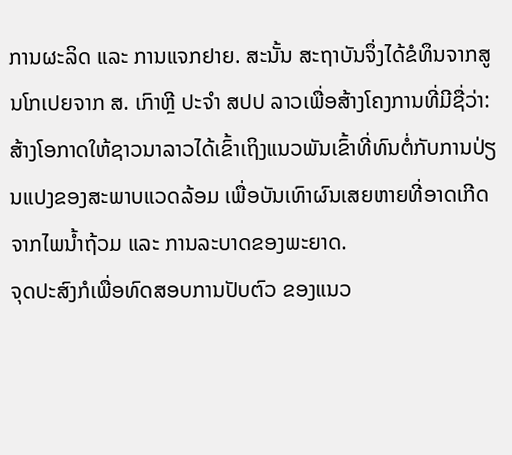ການຜະລິດ ແລະ ການແຈກຢາຍ. ສະນັ້ນ ສະຖາບັນຈຶ່ງໄດ້ຂໍທຶນຈາກສູນໂກເປຍຈາກ ສ. ເກົາຫຼີ ປະຈຳ ສປປ ລາວເພື່ອສ້າງໂຄງການທີ່ມີຊື່ວ່າ: ສ້າງໂອກາດໃຫ້ຊາວນາລາວໄດ້ເຂົ້າເຖິງແນວພັນເຂົ້າທີ່ທົນຕໍ່ກັບການປ່ຽນແປງຂອງສະພາບແວດລ້ອມ ເພື່ອບັນເທົາຜົນເສຍຫາຍທີ່ອາດເກີດຈາກໄພນ້ຳຖ້ວມ ແລະ ການລະບາດຂອງພະຍາດ.
ຈຸດປະສົງກໍເພື່ອທົດສອບການປັບຕົວ ຂອງແນວ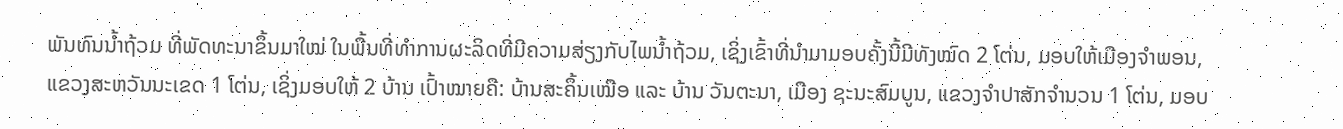ພັນທົນນ້ຳຖ້ວມ ທີ່ພັດທະນາຂຶ້ນມາໃໝ່ ໃນພື້ນທີ່ທຳການຜະລິດທີ່ມີຄວາມສ່ຽງກັບໄພນ້ຳຖ້ວມ, ເຊິ່ງເຂົ້າທີ່ນຳມາມອບຄັ້ງນີ້ມີທັງໝົດ 2 ໂຕ່ນ, ມອບໃຫ້ເມືອງຈຳພອນ, ແຂວງສະຫວັນນະເຂດ 1 ໂຕ່ນ, ເຊິ່ງມອບໃຫ້ 2 ບ້ານ ເປົ້າໝາຍຄື: ບ້ານສະຄຶ້ນເໝືອ ແລະ ບ້ານ ວັນຕະນາ, ເມືອງ ຊະນະສົມບູນ, ແຂວງຈຳປາສັກຈຳນວນ 1 ໂຕ່ນ, ມອບ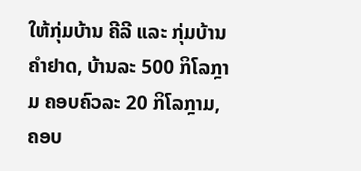ໃຫ້ກຸ່ມບ້ານ ຄີລີ ແລະ ກຸ່ມບ້ານ ຄຳຢາດ, ບ້ານລະ 500 ກິໂລກຼາມ ຄອບຄົວລະ 20 ກິໂລກຼາມ, ຄອບ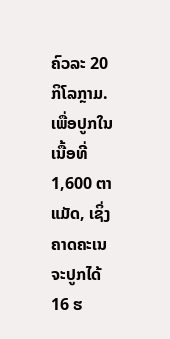ຄົວລະ 20 ກິໂລກຼາມ. ເພື່ອປູກໃນເນື້ອທີ່ 1,600 ຕາແມັດ, ເຊິ່ງຄາດຄະເນຈະປູກໄດ້ 16 ຮ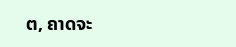ຕ, ຄາດຈະ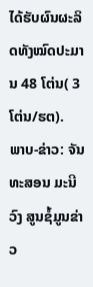ໄດ້ຮັບຜົນຜະລິດທັງໝົດປະມານ 48 ໂຕ່ນ( 3 ໂຕ່ນ/ຮຕ).
ພາບ-ຂ່າວ: ຈັນທະສອນ ມະນີວົງ ສູນຊໍ້ມູນຂ່າວ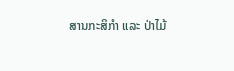ສານກະສິກຳ ແລະ ປ່າໄມ້